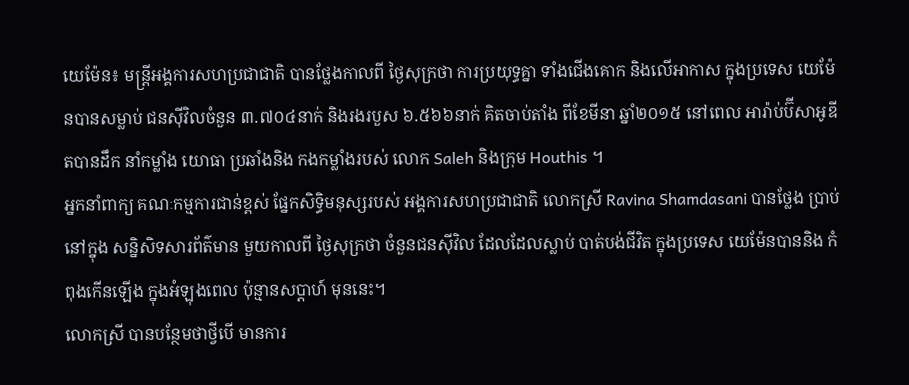យេម៉ែន៖ មន្ត្រីអង្គការសហប្រជាជាតិ បានថ្លែងកាលពី ថ្ងៃសុក្រថា ការប្រយុទ្ធគ្នា ទាំងជើងគោក និងលើអាកាស ក្នុងប្រទេស យេម៉ែនបានសម្លាប់ ជនស៊ីវិលចំនួន ៣.៧០៤នាក់ និងរងរបួស ៦.៥៦៦នាក់ គិតចាប់តាំង ពីខែមីនា ឆ្នាំ២០១៥ នៅពេល អារ៉ាប់ប៊ីសាអូឌីតបានដឹក នាំកម្លាំង យោធា ប្រឆាំងនិង កងកម្លាំងរបស់ លោក Saleh និងក្រុម Houthis ។
អ្នកនាំពាក្យ គណៈកម្មការជាន់ខ្ពស់ ផ្នែកសិទ្ធិមនុស្សរបស់ អង្គការសហប្រជាជាតិ លោកស្រី Ravina Shamdasani បានថ្លែង ប្រាប់នៅក្នុង សន្និសិទសារព័ត៌មាន មួយកាលពី ថ្ងៃសុក្រថា ចំនួនជនស៊ីវិល ដែលដែលស្លាប់ បាត់បង់ជីវិត ក្នុងប្រទេស យេម៉ែនបាននិង កំពុងកើនឡើង ក្នុងអំឡុងពេល ប៉ុន្មានសប្តាហ៍ មុននេះ។
លោកស្រី បានបន្ថែមថាថ្វីបើ មានការ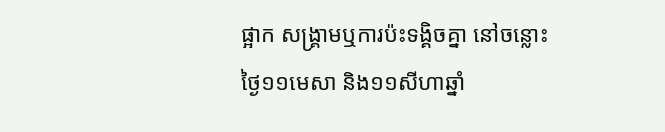ផ្អាក សង្គ្រាមឬការប៉ះទង្គិចគ្នា នៅចន្លោះ ថ្ងៃ១១មេសា និង១១សីហាឆ្នាំ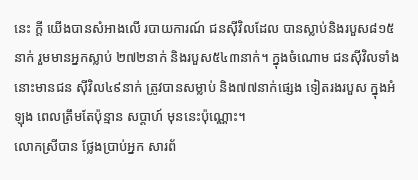នេះ ក្តី យើងបានសំអាងលើ របាយការណ៍ ជនស៊ីវិលដែល បានស្លាប់និងរបួស៨១៥នាក់ រួមមានអ្នកស្លាប់ ២៧២នាក់ និងរបួស៥៤៣នាក់។ ក្នុងចំណោម ជនស៊ីវិលទាំង នោះមានជន ស៊ីវិល៤៩នាក់ ត្រូវបានសម្លាប់ និង៧៧នាក់ផ្សេង ទៀតរងរបួស ក្នុងអំឡុង ពេលត្រឹមតែប៉ុន្មាន សប្តាហ៍ មុននេះប៉ុណ្ណោះ។
លោកស្រីបាន ថ្លែងប្រាប់អ្នក សារព័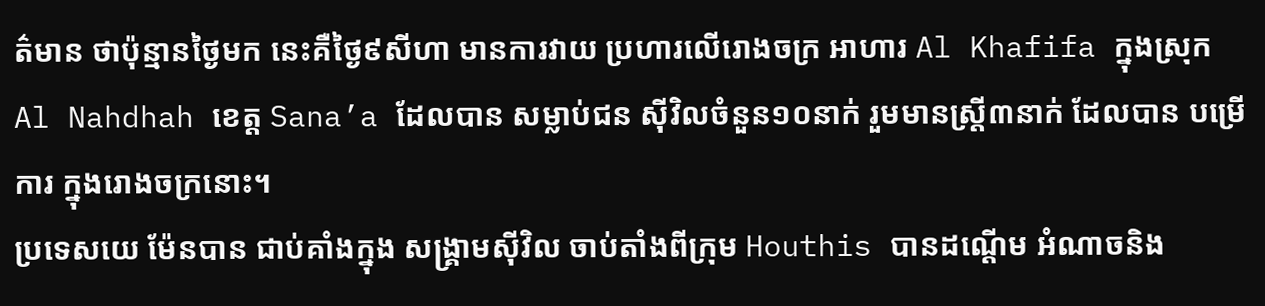ត៌មាន ថាប៉ុន្មានថ្ងៃមក នេះគឺថ្ងៃ៩សីហា មានការវាយ ប្រហារលើរោងចក្រ អាហារ Al Khafifa ក្នុងស្រុក Al Nahdhah ខេត្ត Sana’a ដែលបាន សម្លាប់ជន ស៊ីវិលចំនួន១០នាក់ រួមមានស្រ្តី៣នាក់ ដែលបាន បម្រើការ ក្នុងរោងចក្រនោះ។
ប្រទេសយេ ម៉ែនបាន ជាប់គាំងក្នុង សង្គ្រាមស៊ីវិល ចាប់តាំងពីក្រុម Houthis បានដណ្តើម អំណាចនិង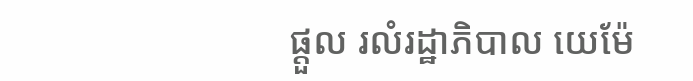ផ្តួល រលំរដ្ឋាភិបាល យេម៉ែ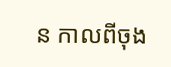ន កាលពីចុង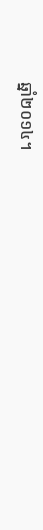ឆ្នាំ២០១៤។